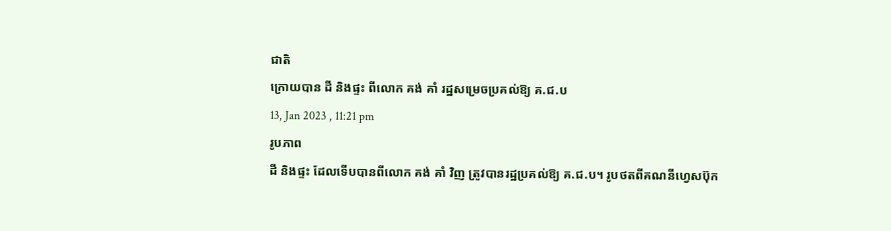ជាតិ
ក្រោយបាន ដី និងផ្ទះ ពីលោក គង់ គាំ រដ្ឋសម្រេចប្រគល់ឱ្យ គ.ជ.ប
13, Jan 2023 , 11:21 pm
រូបភាព
ដី និងផ្ទះ ដែលទើបបានពីលោក គង់ គាំ វិញ ត្រូវបានរដ្ឋប្រគល់ឱ្យ គ.ជ.ប។ រូបថតពីគណនីហ្វេសប៊ុក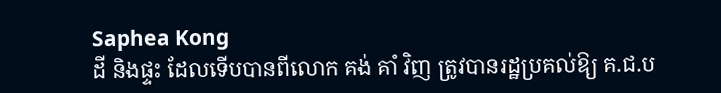Saphea Kong
ដី និងផ្ទះ ដែលទើបបានពីលោក គង់ គាំ វិញ ត្រូវបានរដ្ឋប្រគល់ឱ្យ គ.ជ.ប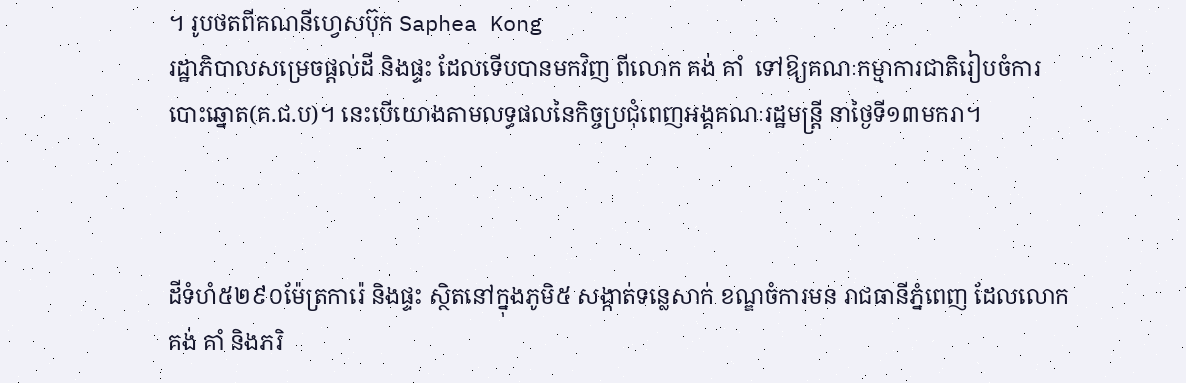។ រូបថតពីគណនីហ្វេសប៊ុក Saphea Kong
រដ្ឋាភិបាលសម្រេចផ្តល់ដី និងផ្ទះ ដែលទើបបានមកវិញ ពីលោក គង់ គាំ  ទៅឱ្យគណៈកម្មាការជាតិរៀបចំការបោះឆ្នោត(គ.ជ.ប)។ នេះបើយោងតាមលទ្ធផលនៃកិច្ចប្រជុំពេញអង្គគណៈរដ្ឋមន្ត្រី នាថ្ងៃទី១៣មករា។



ដីទំហំ៥២៩០ម៉ែត្រការ៉េ និងផ្ទះ ស្ថិតនៅក្នុងភូមិ៥ សង្កាត់ទន្លេសាក់ ខណ្ឌចំការមន រាជធានីភ្នំពេញ ដែលលោក គង់ គាំ និងភរិ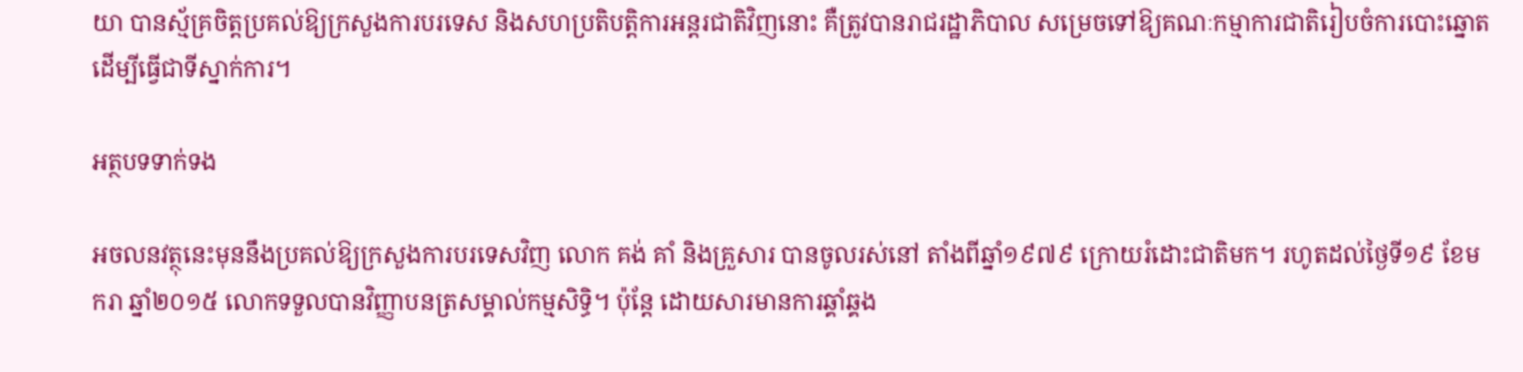យា បានស័្មគ្រចិត្តប្រគល់ឱ្យក្រសួងការបរទេស និងសហប្រតិបត្តិការអន្តរជាតិវិញនោះ គឺត្រូវបានរាជរដ្ឋាភិបាល សម្រេចទៅឱ្យគណៈកម្មាការជាតិរៀបចំការបោះឆ្នោត ដើម្បីធ្វើជាទីស្នាក់ការ។

អត្ថបទទាក់ទង

អចលនវត្ថុនេះមុននឹងប្រគល់ឱ្យក្រសួងការបរទេសវិញ លោក គង់ គាំ និងគ្រួសារ បានចូលរស់នៅ តាំងពីឆ្នាំ១៩៧៩ ក្រោយរំដោះជាតិមក។ រហូតដល់ថ្ងៃទី១៩ ខែមករា ឆ្នាំ២០១៥ លោកទទួលបានវិញ្ញាបនត្រសម្គាល់កម្មសិទ្ធិ។ ប៉ុន្តែ ដោយសារមានការឆ្គាំឆ្គង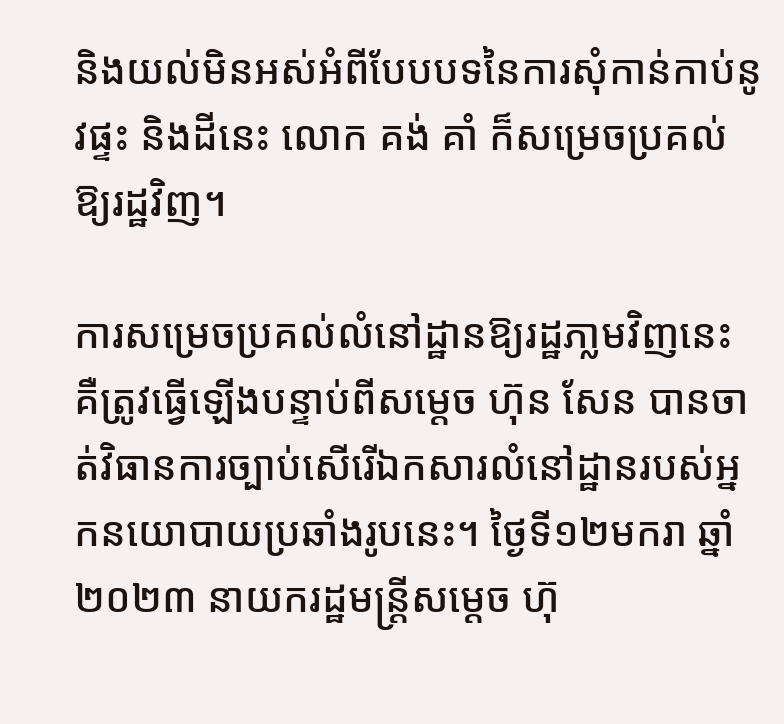និងយល់មិនអស់អំពីបែបបទនៃការសុំកាន់កាប់នូវផ្ទះ និងដីនេះ លោក គង់ គាំ ក៏សម្រេចប្រគល់ឱ្យរដ្ឋវិញ។

ការសម្រេចប្រគល់លំនៅដ្ឋានឱ្យរដ្ឋភា្លមវិញនេះ គឺត្រូវធ្វើឡើងបន្ទាប់ពីសម្តេច ហ៊ុន សែន បានចាត់វិធានការច្បាប់សើរើឯកសារលំនៅដ្ឋានរបស់អ្នកនយោបាយប្រឆាំងរូបនេះ។ ថ្ងៃទី១២មករា ឆ្នាំ២០២៣ នាយករដ្ឋមន្ត្រីសម្ដេច ហ៊ុ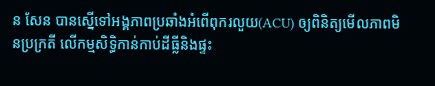ន សែន បានស្នើទៅអង្គភាពប្រឆាំងអំពើពុករលួយ(ACU) ឲ្យពិនិត្យមើលភាពមិនប្រក្រតី លើកម្មសិទ្ធិកាន់កាប់ដីធ្លីនិងផ្ទះ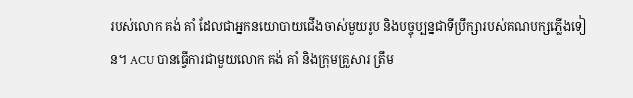របស់លោក គង់ គាំ ដែលជាអ្នកនយោបាយជើងចាស់មួយរូប និងបច្ចុប្បន្នជាទីប្រឹក្សារបស់គណបក្សភ្លើងទៀន។ ACU បានធ្វើការជាមួយលោក គង់ គាំ និងក្រុមគ្រួសារ ត្រឹម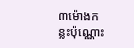៣ម៉ោងកន្លះប៉ុណ្ណោះ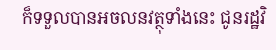ក៏ទទួលបានអចលនវត្ថុទាំងនេះ ជូនរដ្ឋវិ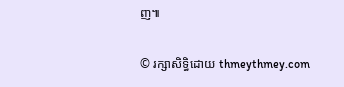ញ៕

© រក្សាសិទ្ធិដោយ thmeythmey.com